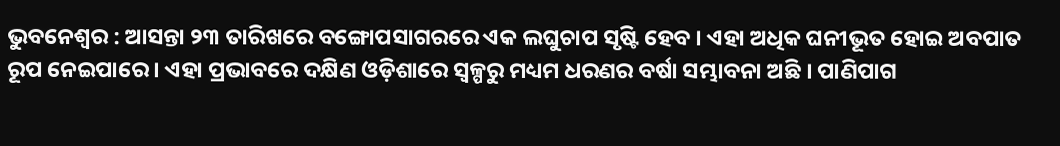ଭୁବନେଶ୍ୱର : ଆସନ୍ତା ୨୩ ତାରିଖରେ ବଙ୍ଗୋପସାଗରରେ ଏକ ଲଘୁଚାପ ସୃଷ୍ଟି ହେବ । ଏହା ଅଧିକ ଘନୀଭୂତ ହୋଇ ଅବପାତ ରୂପ ନେଇପାରେ । ଏହା ପ୍ରଭାବରେ ଦକ୍ଷିଣ ଓଡ଼ିଶାରେ ସ୍ୱଳ୍ପରୁ ମଧ୍ୟମ ଧରଣର ବର୍ଷା ସମ୍ଭାବନା ଅଛି । ପାଣିପାଗ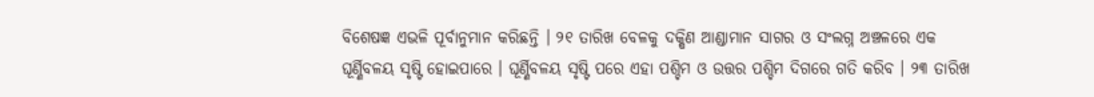ବିଶେଷଜ୍ଞ ଏଭଳି ପୂର୍ବାନୁମାନ କରିଛନ୍ତି । ୨୧ ତାରିଖ ବେଳକୁ ଦକ୍ଷିଣ ଆଣ୍ଡାମାନ ସାଗର ଓ ସଂଲଗ୍ନ ଅଞ୍ଚଳରେ ଏକ ଘୂର୍ଣ୍ଣିବଳୟ ସୃଷ୍ଟି ହୋଇପାରେ । ଘୂର୍ଣ୍ଣିବଳୟ ସୃଷ୍ଟି ପରେ ଏହା ପଶ୍ଚିମ ଓ ଉତ୍ତର ପଶ୍ଚିମ ଦିଗରେ ଗତି କରିବ । ୨୩ ତାରିଖ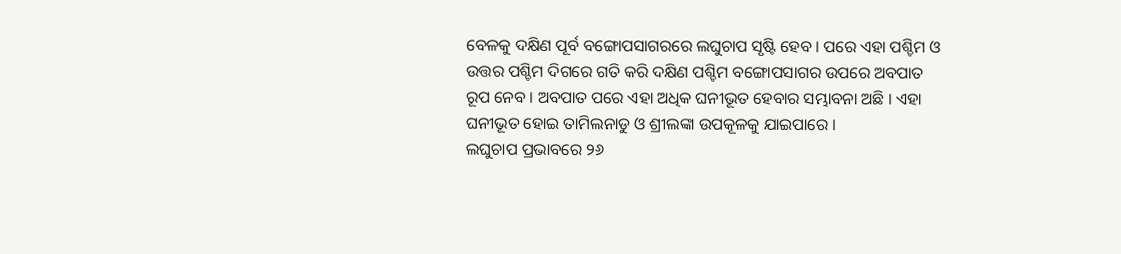ବେଳକୁ ଦକ୍ଷିଣ ପୂର୍ବ ବଙ୍ଗୋପସାଗରରେ ଲଘୁଚାପ ସୃଷ୍ଟି ହେବ । ପରେ ଏହା ପଶ୍ଚିମ ଓ ଉତ୍ତର ପଶ୍ଚିମ ଦିଗରେ ଗତି କରି ଦକ୍ଷିଣ ପଶ୍ଚିମ ବଙ୍ଗୋପସାଗର ଉପରେ ଅବପାତ ରୂପ ନେବ । ଅବପାତ ପରେ ଏହା ଅଧିକ ଘନୀଭୂତ ହେବାର ସମ୍ଭାବନା ଅଛି । ଏହା ଘନୀଭୂତ ହୋଇ ତାମିଲନାଡୁ ଓ ଶ୍ରୀଲଙ୍କା ଉପକୂଳକୁ ଯାଇପାରେ ।
ଲଘୁଚାପ ପ୍ରଭାବରେ ୨୬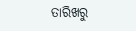ତାରିଖରୁ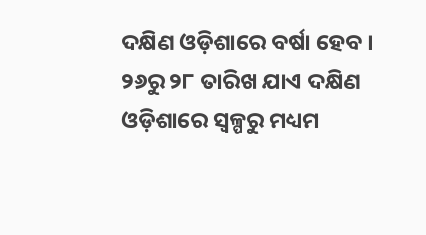ଦକ୍ଷିଣ ଓଡ଼ିଶାରେ ବର୍ଷା ହେବ । ୨୬ରୁ ୨୮ ତାରିଖ ଯାଏ ଦକ୍ଷିଣ ଓଡ଼ିଶାରେ ସ୍ୱଳ୍ପରୁ ମଧ୍ୟମ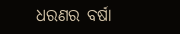ଧରଣର ବର୍ଷା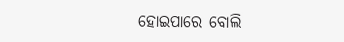ହୋଇପାରେ ବୋଲି